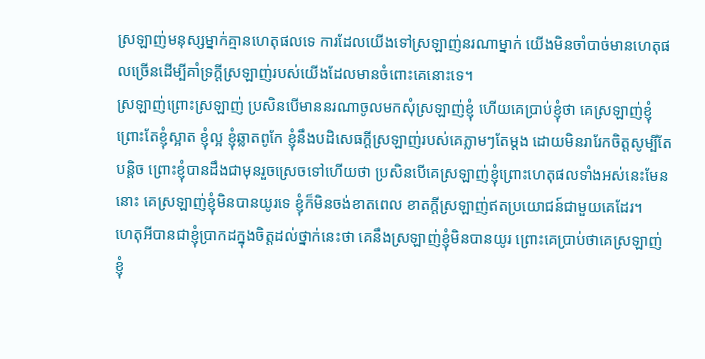ស្រឡាញ់មនុស្សម្នាក់គ្មានហេតុផលទេ ការដែលយេីងទៅស្រឡាញ់នរណាម្នាក់ យេីងមិនចាំបាច់មានហេតុផលច្រេីនដេីម្បីគាំទ្រក្តីស្រឡាញ់របស់យេីងដែលមានចំពោះគេនោះទេ។
ស្រឡាញ់ព្រោះស្រឡាញ់ ប្រសិនបេីមាននរណាចូលមកសុំស្រឡាញ់ខ្ញុំ ហេីយគេប្រាប់ខ្ញុំថា គេស្រឡាញ់ខ្ញុំព្រោះតែខ្ញុំស្អាត ខ្ញុំល្អ ខ្ញុំឆ្លាតពូកែ ខ្ញុំនឹងបដិសេធក្តីស្រឡាញ់របស់គេភ្លាមៗតែម្តង ដោយមិនរារែកចិត្តសូម្បីតែបន្តិច ព្រោះខ្ញុំបានដឹងជាមុនរួចស្រេចទៅហេីយថា ប្រសិនបេីគេស្រឡាញ់ខ្ញុំព្រោះហេតុផលទាំងអស់នេះមែននោះ គេស្រឡាញ់ខ្ញុំមិនបានយូរទេ ខ្ញុំក៏មិនចង់ខាតពេល ខាតក្តីស្រឡាញ់ឥតប្រយោជន៍ជាមួយគេដែរ។
ហេតុអីបានជាខ្ញុំប្រាកដក្នុងចិត្តដល់ថ្នាក់នេះថា គេនឹងស្រឡាញ់ខ្ញុំមិនបានយូរ ព្រោះគេប្រាប់ថាគេស្រឡាញ់ខ្ញុំ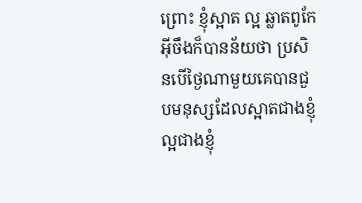ព្រោះ ខ្ញុំស្អាត ល្អ ឆ្លាតពូកែ អ៊ីចឹងក៏បានន័យថា ប្រសិនបេីថ្ងៃណាមួយគេបានជួបមនុស្សដែលស្អាតជាងខ្ញុំ ល្អជាងខ្ញុំ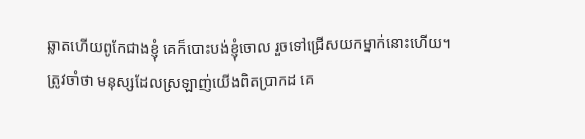ឆ្លាតហេីយពូកែជាងខ្ញុំ គេក៏បោះបង់ខ្ញុំចោល រួចទៅជ្រេីសយកម្នាក់នោះហេីយ។
ត្រូវចាំថា មនុស្សដែលស្រឡាញ់យេីងពិតប្រាកដ គេ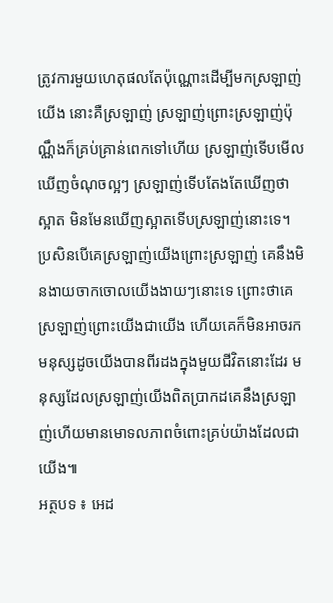ត្រូវការមួយហេតុផលតែប៉ុណ្ណោះដេីម្បីមកស្រឡាញ់យេីង នោះគឺស្រឡាញ់ ស្រឡាញ់ព្រោះស្រឡាញ់ប៉ុណ្ណឹងក៏គ្រប់គ្រាន់ពេកទៅហេីយ ស្រឡាញ់ទេីបមេីលឃេីញចំណុចល្អៗ ស្រឡាញ់ទេីបតែងតែឃេីញថាស្អាត មិនមែនឃេីញស្អាតទេីបស្រឡាញ់នោះទេ។
ប្រសិនបេីគេស្រឡាញ់យេីងព្រោះស្រឡាញ់ គេនឹងមិនងាយចាកចោលយេីងងាយៗនោះទេ ព្រោះថាគេស្រឡាញ់ព្រោះយេីងជាយេីង ហេីយគេក៏មិនអាចរកមនុស្សដូចយេីងបានពីរដងក្នុងមួយជីវិតនោះដែរ មនុស្សដែលស្រឡាញ់យេីងពិតប្រាកដគេនឹងស្រឡាញ់ហេីយមានមោទលភាពចំពោះគ្រប់យ៉ាងដែលជាយេីង៕
អត្ថបទ ៖ អេដ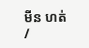មីន ហត់ /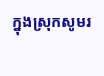ក្នុងស្រុកសូមរ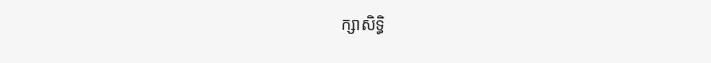ក្សាសិទ្ធិ